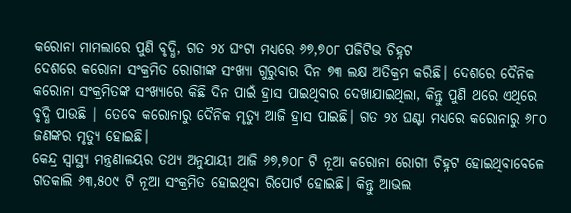କରୋନା ମାମଲାରେ ପୁଣି ବୃଦ୍ଧି, ଗତ ୨୪ ଘଂଟା ମଧ୍ୟରେ ୬୭,୭୦୮ ପଜିଟିଭ ଚିହ୍ନଟ
ଦେଶରେ କରୋନା ସଂକ୍ରମିତ ରୋଗୀଙ୍କ ସଂଖ୍ୟା ଗୁରୁବାର ଦିନ ୭୩ ଲକ୍ଷ ଅତିକ୍ରମ କରିଛି। ଦେଶରେ ଦୈନିକ କରୋନା ସଂକ୍ରମିତଙ୍କ ସଂଖ୍ୟାରେ କିଛି ଦିନ ପାଇଁ ହ୍ରାସ ପାଇଥିବାର ଦେଖାଯାଇଥିଲା, କିନ୍ତୁ ପୁଣି ଥରେ ଏଥିରେ ବୃଦ୍ଧି ପାଉଛି | ତେବେ କରୋନାରୁ ଦୈନିକ ମୃତ୍ୟୁ ଆଜି ହ୍ରାସ ପାଇଛି। ଗତ ୨୪ ଘଣ୍ଟା ମଧ୍ୟରେ କରୋନାରୁ ୬୮୦ ଜଣଙ୍କର ମୃତ୍ୟୁ ହୋଇଛି।
କେନ୍ଦ୍ର ସ୍ୱାସ୍ଥ୍ୟ ମନ୍ତ୍ରଣାଳୟର ତଥ୍ୟ ଅନୁଯାୟୀ ଆଜି ୬୭,୭୦୮ ଟି ନୂଆ କରୋନା ରୋଗୀ ଚିହ୍ନଟ ହୋଇଥିବାବେଳେ ଗତକାଲି ୬୩,୫୦୯ ଟି ନୂଆ ସଂକ୍ରମିତ ହୋଇଥିବା ରିପୋର୍ଟ ହୋଇଛି। କିନ୍ତୁ ଆଭଲ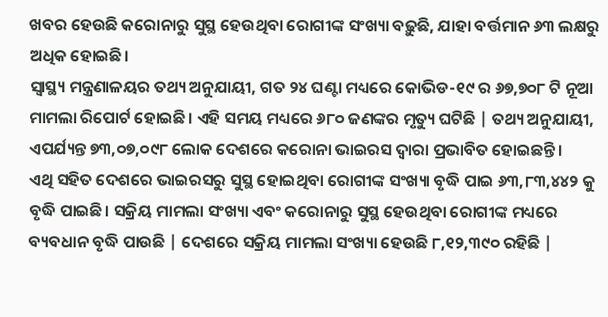ଖବର ହେଉଛି କରୋନାରୁ ସୁସ୍ଥ ହେଉଥିବା ରୋଗୀଙ୍କ ସଂଖ୍ୟା ବଢ଼ୁଛି, ଯାହା ବର୍ତ୍ତମାନ ୬୩ ଲକ୍ଷରୁ ଅଧିକ ହୋଇଛି।
ସ୍ୱାସ୍ଥ୍ୟ ମନ୍ତ୍ରଣାଳୟର ତଥ୍ୟ ଅନୁଯାୟୀ, ଗତ ୨୪ ଘଣ୍ଟା ମଧ୍ୟରେ କୋଭିଡ-୧୯ ର ୬୭,୭୦୮ ଟି ନୂଆ ମାମଲା ରିପୋର୍ଟ ହୋଇଛି। ଏହି ସମୟ ମଧ୍ୟରେ ୬୮୦ ଜଣଙ୍କର ମୃତ୍ୟୁ ଘଟିଛି | ତଥ୍ୟ ଅନୁଯାୟୀ, ଏପର୍ଯ୍ୟନ୍ତ ୭୩,୦୭,୦୯୮ ଲୋକ ଦେଶରେ କରୋନା ଭାଇରସ ଦ୍ୱାରା ପ୍ରଭାବିତ ହୋଇଛନ୍ତି।
ଏଥି ସହିତ ଦେଶରେ ଭାଇରସରୁ ସୁସ୍ଥ ହୋଇଥିବା ରୋଗୀଙ୍କ ସଂଖ୍ୟା ବୃଦ୍ଧି ପାଇ ୬୩,୮୩,୪୪୨ କୁ ବୃଦ୍ଧି ପାଇଛି। ସକ୍ରିୟ ମାମଲା ସଂଖ୍ୟା ଏବଂ କରୋନାରୁ ସୁସ୍ଥ ହେଉଥିବା ରୋଗୀଙ୍କ ମଧ୍ୟରେ ବ୍ୟବଧାନ ବୃଦ୍ଧି ପାଉଛି | ଦେଶରେ ସକ୍ରିୟ ମାମଲା ସଂଖ୍ୟା ହେଉଛି ୮,୧୨,୩୯୦ ରହିଛି |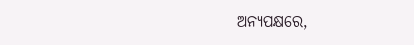ଅନ୍ୟପକ୍ଷରେ,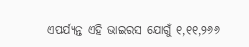ଏପର୍ଯ୍ୟନ୍ତ ଏହି ଭାଇରସ ଯୋଗୁଁ ୧,୧୧,୨୬୬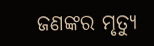ଜଣଙ୍କର ମୃତ୍ୟୁ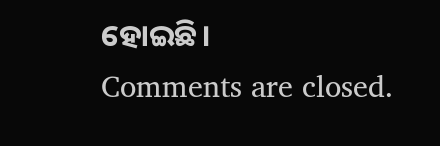ହୋଇଛି।
Comments are closed.